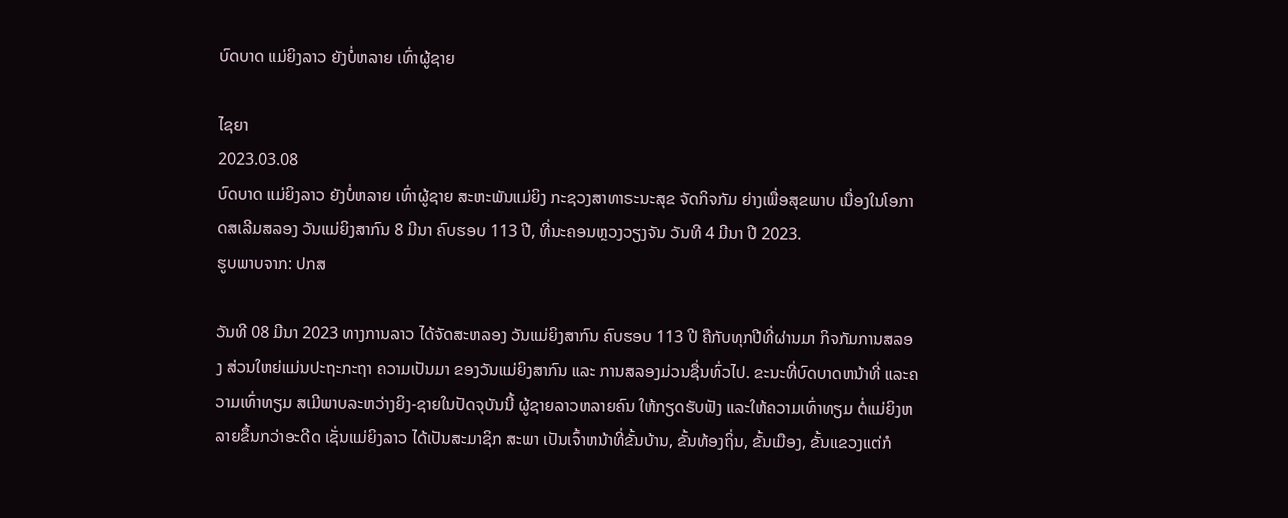ບົດບາດ ແມ່ຍິງລາວ ຍັງບໍ່ຫລາຍ ເທົ່າຜູ້ຊາຍ

ໄຊຍາ
2023.03.08
ບົດບາດ ແມ່ຍິງລາວ ຍັງບໍ່ຫລາຍ ເທົ່າຜູ້ຊາຍ ສະຫະພັນແມ່ຍິງ ກະຊວງສາທາຣະນະສຸຂ ຈັດກິຈກັມ ຍ່າງເພື່ອສຸຂພາບ ເນື່ອງໃນໂອກາດສເລີມສລອງ ວັນແມ່ຍິງສາກົນ 8 ມີນາ ຄົບຮອບ 113 ປີ, ທີ່ນະຄອນຫຼວງວຽງຈັນ ວັນທີ 4 ມີນາ ປີ 2023.
ຮູບພາບຈາກ: ປກສ

ວັນທີ 08 ມີນາ 2023 ທາງການລາວ ໄດ້ຈັດສະຫລອງ ວັນແມ່ຍິງສາກົນ ຄົບຮອບ 113 ປີ ຄືກັບທຸກປີທີ່ຜ່ານມາ ກິຈກັມການສລອງ ສ່ວນໃຫຍ່ແມ່ນປະຖະກະຖາ ຄວາມເປັນມາ ຂອງວັນແມ່ຍິງສາກົນ ແລະ ການສລອງມ່ວນຊື່ນທົ່ວໄປ. ຂະນະທີ່ບົດບາດຫນ້າທີ່ ແລະຄວາມເທົ່າທຽມ ສເມີພາບລະຫວ່າງຍິງ-ຊາຍໃນປັດຈຸບັນນີ້ ຜູ້ຊາຍລາວຫລາຍຄົນ ໃຫ້ກຽດຮັບຟັງ ແລະໃຫ້ຄວາມເທົ່າທຽມ ຕໍ່ແມ່ຍິງຫລາຍຂຶ້ນກວ່າອະດີດ ເຊັ່ນແມ່ຍິງລາວ ໄດ້ເປັນສະມາຊິກ ສະພາ ເປັນເຈົ້າຫນ້າທີ່ຂັ້ນບ້ານ, ຂັ້ນທ້ອງຖິ່ນ, ຂັ້ນເມືອງ, ຂັ້ນແຂວງແຕ່ກໍ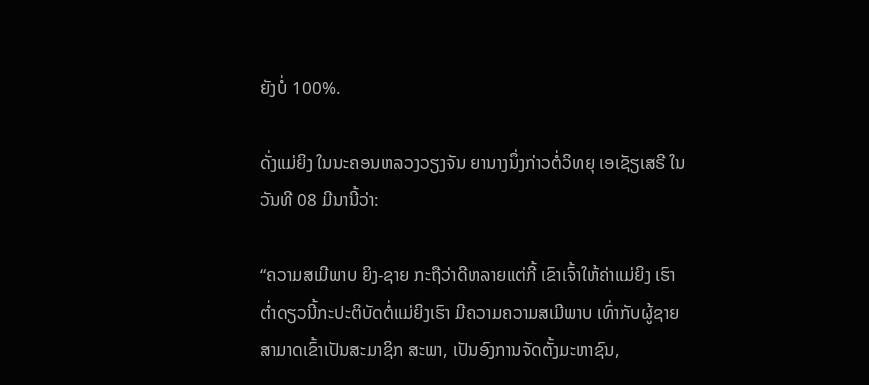ຍັງບໍ່ 100%.

ດັ່ງແມ່ຍິງ ໃນນະຄອນຫລວງວຽງຈັນ ຍານາງນຶ່ງກ່າວຕໍ່ວິທຍຸ ເອເຊັຽເສຣີ ໃນວັນທີ 08 ມີນານີ້ວ່າ:

“ຄວາມສເມີພາບ ຍິງ-ຊາຍ ກະຖືວ່າດີຫລາຍແຕ່ກີ້ ເຂົາເຈົ້າໃຫ້ຄ່າແມ່ຍິງ ເຮົາຕໍ່າດຽວນີ້ກະປະຕິບັດຕໍ່ແມ່ຍິງເຮົາ ມີຄວາມຄວາມສເມີພາບ ເທົ່າກັບຜູ້ຊາຍ ສາມາດເຂົ້າເປັນສະມາຊິກ ສະພາ, ເປັນອົງການຈັດຕັ້ງມະຫາຊົນ,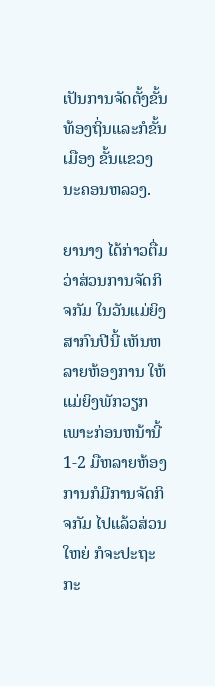ເປັນການຈັດຕັ້ງຂັ້ນທ້ອງຖິ່ນແລະກໍຂັ້ນເມືອງ ຂັ້ນແຂວງ ນະຄອນຫລວງ.

ຍານາງ ໄດ້ກ່າວຕື່ມວ່າສ່ວນການຈັດກິຈກັມ ໃນວັນແມ່ຍິງສາກົນປີນີ້ ເຫັນຫລາຍຫ້ອງການ ໃຫ້ແມ່ຍິງພັກວຽກເພາະກ່ອນຫນ້ານີ້ 1-2 ມືຫລາຍຫ້ອງການກໍມີການຈັດກິຈກັມ ໄປແລ້ວສ່ວນໃຫຍ່ ກໍຈະປະຖະກະ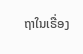ຖາໃນເຣື່ອງ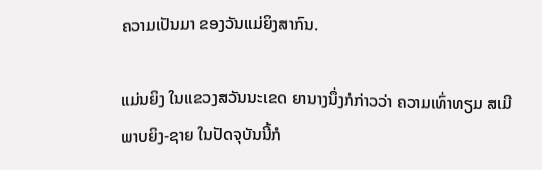ຄວາມເປັນມາ ຂອງວັນແມ່ຍິງສາກົນ.

ແມ່ນຍິງ ໃນແຂວງສວັນນະເຂດ ຍານາງນຶ່ງກໍກ່າວວ່າ ຄວາມເທົ່າທຽມ ສເມີພາບຍິງ-ຊາຍ ໃນປັດຈຸບັນນີ້ກໍ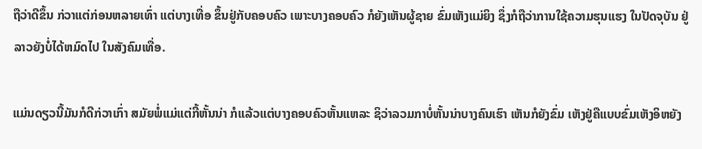ຖືວ່າດີຂຶ້ນ ກ່ວາແຕ່ກ່ອນຫລາຍເທົ່າ ແຕ່ບາງເທື່ອ ຂຶ້ນຢູ່ກັບຄອບຄົວ ເພາະບາງຄອບຄົວ ກໍຍັງເຫັນຜູ້ຊາຍ ຂົ່ມເຫັງແມ່ຍິງ ຊຶ່ງກໍຖືວ່າການໃຊ້ຄວາມຮຸນແຮງ ໃນປັດຈຸບັນ ຢູ່ລາວຍັງບໍ່ໄດ້ຫມົດໄປ ໃນສັງຄົມເທື່ອ.

ແມ່ນດຽວນີ້ມັນກໍດີກ່ວາເກົ່າ ສມັຍພໍ່ແມ່ແຕ່ກີ້ຫັ້ນນ່າ ກໍແລ້ວແຕ່ບາງຄອບຄົວຫັ້ນແຫລະ ຊິວ່າລວມກາບໍ່ຫັ້ນນ່າບາງຄົນເຮົາ ເຫັນກໍຍັງຂົ່ມ ເຫັງຢູ່ຄືແບບຂົ່ມເຫັງອິຫຍັງ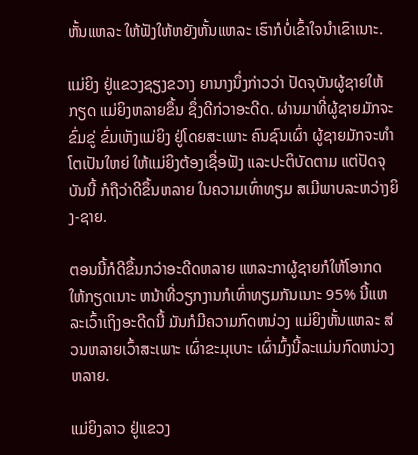ຫັ້ນແຫລະ ໃຫ້ຟັງໃຫ້ຫຍັງຫັ້ນແຫລະ ເຮົາກໍບໍ່ເຂົ້າໃຈນຳເຂົາເນາະ.

ແມ່ຍິງ ຢູ່ແຂວງຊຽງຂວາງ ຍານາງນຶ່ງກ່າວວ່າ ປັດຈຸບັນຜູ້ຊາຍໃຫ້ກຽດ ແມ່ຍິງຫລາຍຂຶ້ນ ຊຶ່ງດີກ່ວາອະດີດ. ຜ່ານມາທີ່ຜູ້ຊາຍມັກຈະຂົ່ມຂູ່ ຂົ່ມເຫັງແມ່ຍິງ ຢູ່ໂດຍສະເພາະ ຄົນຊົນເຜົ່າ ຜູ້ຊາຍມັກຈະທຳໂຕເປັນໃຫຍ່ ໃຫ້ແມ່ຍິງຕ້ອງເຊື່ອຟັງ ແລະປະຕິບັດຕາມ ແຕ່ປັດຈຸບັນນີ້ ກໍຖືວ່າດີຂຶ້ນຫລາຍ ໃນຄວາມເທົ່າທຽມ ສເມີພາບລະຫວ່າງຍິງ-ຊາຍ.

ຕອນນີ້ກໍດີຂຶ້ນກວ່າອະດີດຫລາຍ ແຫລະກາຜູ້ຊາຍກໍໃຫ້ໂອາກດ ໃຫ້ກຽດເນາະ ຫນ້າທີ່ວຽກງານກໍເທົ່າທຽມກັນເນາະ 95% ນີ້ແຫລະເວົ້າເຖິງອະດີດນີ້ ມັນກໍມີຄວາມກົດຫນ່ວງ ແມ່ຍິງຫັ້ນແຫລະ ສ່ວນຫລາຍເວົ້າສະເພາະ ເຜົ່າຂະມຸເບາະ ເຜົ່າມົ້ງນີ້ລະແມ່ນກົດຫນ່ວງຫລາຍ.

ແມ່ຍິງລາວ ຢູ່ແຂວງ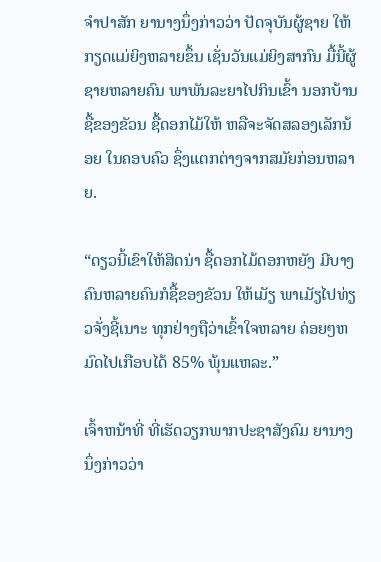ຈຳປາສັກ ຍານາງນຶ່ງກ່າວວ່າ ປັດຈຸບັນຜູ້ຊາຍ ໃຫ້ກຽດແມ່ຍິງຫລາຍຂຶ້ນ ເຊັ່ນວັນແມ່ຍິງສາກົນ ມື້ນີ້ຜູ້ຊາຍຫລາຍຄົນ ພາພັນລະຍາໄປກິນເຂົ້າ ນອກບ້ານ ຊື້ຂອງຂັວນ ຊື້ດອກໄມ້ໃຫ້ ຫລືຈະຈັດສລອງເລັກນ້ອຍ ໃນຄອບຄົວ ຊຶ່ງແຕກຕ່າງຈາກສມັຍກ່ອນຫລາຍ.

“ດຽວນີ້ເຂົາໃຫ້ສິດນ່າ ຊື້ດອກໄມ້ດອກຫຍັງ ມີບາງຄົນຫລາຍຄົນກໍຊື້ຂອງຂັວນ ໃຫ້ເມັຽ ພາເມັຽໄປທ່ຽວຈັ່ງຊີ້ເນາະ ທຸກຢ່າງຖືວ່າເຂົ້າໃຈຫລາຍ ຄ່ອຍໆຫມົດໄປເກືອບໄດ້ 85% ພຸ້ນແຫລະ.”

ເຈົ້າຫນ້າທີ່ ທີ່ເຮັດວຽກພາກປະຊາສັງຄົມ ຍານາງນຶ່ງກ່າວວ່າ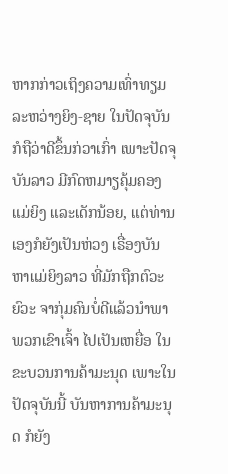ຫາກກ່າວເຖິງຄວາມເທົ່າທຽມ ລະຫວ່າງຍິງ-ຊາຍ ໃນປັດຈຸບັນກໍຖືວ່າດີຂຶ້ນກ່ວາເກົ່າ ເພາະປັດຈຸບັນລາວ ມີກົດຫມາຽຄຸ້ມຄອງ ແມ່ຍິງ ແລະເດັກນ້ອຍ, ແຕ່ທ່ານເອງກໍຍັງເປັນຫ່ວງ ເຣື່ອງບັນຫາແມ່ຍິງລາວ ທີ່ມັກຖືກຕົວະຍົວະ ຈາກຸ່ມຄົນບໍ່ດີແລ້ວນຳພາພວກເຂົາເຈົ້າ ໄປເປັນເຫຍື່ອ ໃນຂະບວນການຄ້າມະນຸດ ເພາະໃນປັດຈຸບັນນີ້ ບັນຫາການຄ້າມະນຸດ ກໍຍັງ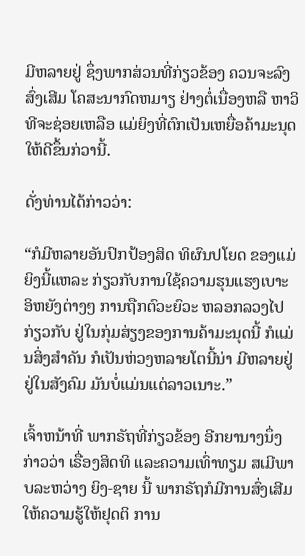ມີຫລາຍຢູ່ ຊຶ່ງພາກສ່ວນທີ່ກ່ຽວຂ້ອງ ຄວນຈະລົງສົ່ງເສີມ ໂຄສະນາກົດຫມາຽ ຢ່າງຕໍ່ເນື່ອງຫລື ຫາວິທີຈະຊ່ອຍເຫລືອ ແມ່ຍິງທີ່ຕົກເປັນເຫຍື່ອຄ້າມະນຸດ ໃຫ້ດີຂຶ້ນກ່ວານີ້.

ດັ່ງທ່ານໄດ້ກ່າວວ່າ:

“ກໍມີຫລາຍອັນປົກປ້ອງສິດ ທິຜົນປໂຍດ ຂອງແມ່ຍິງນີ້ແຫລະ ກ່ຽວກັບການໃຊ້ຄວາມຮຸນແຮງເບາະ ອິຫຍັງຕ່າງໆ ການຖືກຕົວະຍົວະ ຫລອກລວງໄປກ່ຽວກັບ ຢູ່ໃນກຸ່ມສ່ຽງຂອງການຄ້າມະນຸດນີ້ ກໍແມ່ນສິ່ງສຳຄັນ ກໍເປັນຫ່ວງຫລາຍໂຕນີ້ນ່າ ມີຫລາຍຢູ່ຢູ່ໃນສັງຄົມ ມັນບໍ່ແມ່ນແຕ່ລາວເນາະ.”

ເຈົ້າຫນ້າທີ່ ພາກຣັຖທີ່ກ່ຽວຂ້ອງ ອີກຍານາງນຶ່ງກ່າວວ່າ ເຣື່ອງສິດທິ ແລະຄວາມເທົ່າທຽມ ສເມີພາບລະຫວ່າງ ຍິງ-ຊາຍ ນີ້ ພາກຣັຖກໍມີການສົ່ງເສີມ ໃຫ້ຄວາມຮູ້ໃຫ້ຢຸດຕິ ການ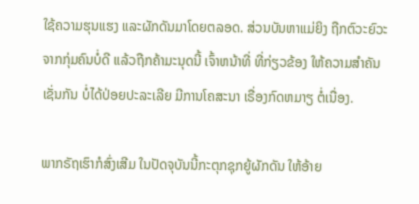ໃຊ້ຄວາມຮຸນແຮງ ແລະຜັກດັນມາໂດຍຕລອດ. ສ່ວນບັນຫາແມ່ຍິງ ຖືກຕົວະຍົວະຈາກກຸ່ມຄົນບໍ່ດີ ແລ້ວຖືກຄ້າມະນຸດນີ້ ເຈົ້າຫນ້າທີ່ ທີ່ກ່ຽວຂ້ອງ ໃຫ້ຄວາມສຳຄັນເຊັ່ນກັນ ບໍ່ໄດ້ປ່ອຍປະລະເລີຍ ມີການໂຄສະນາ ເຣື່ອງກົດຫມາຽ ຕໍ່ເນື່ອງ.

ພາກຣັຖເຮົາກໍສົ່ງເສີມ ໃນປັດຈຸບັນນີ້ກະຕຸກຊຸກຍູ້ຜັກດັນ ໃຫ້ອ້າຍ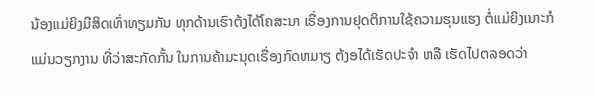ນ້ອງແມ່ຍິງມີສິດເທົ່າທຽມກັນ ທຸກດ້ານເຮົາຕ້ງໄດ້ໂຄສະນາ ເຣື່ອງການຢຸດຕິການໃຊ້ຄວາມຮຸນແຮງ ຕໍ່ແມ່ຍິງເນາະກໍແມ່ນວຽກງານ ທີ່ວ່າສະກັດກັ້ນ ໃນການຄ້າມະນຸດເຣື່ອງກົດຫມາຽ ຕ້ງອໄດ້ເຮັດປະຈຳ ຫລື ເຮັດໄປຕລອດວ່າ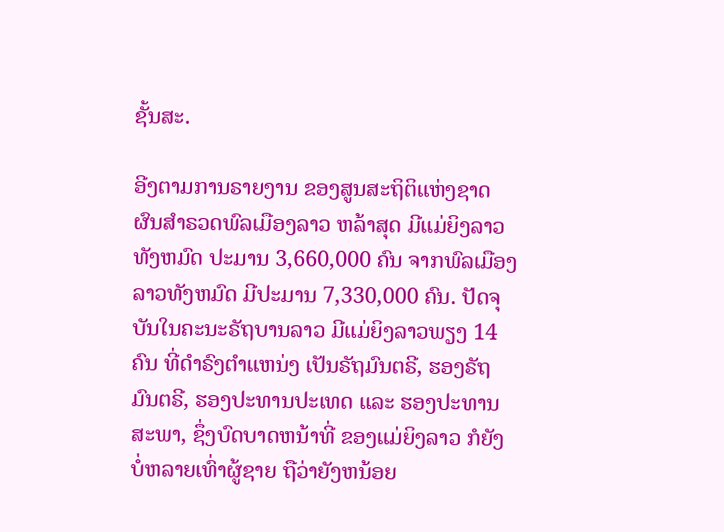ຊັ້ນສະ.

ອີງຕາມການຣາຍງານ ຂອງສູນສະຖິຕິແຫ່ງຊາດ ຜົນສຳຣວດພົລເມືອງລາວ ຫລ້າສຸດ ມີແມ່ຍິງລາວທັງຫມົດ ປະມານ 3,660,000 ຄົນ ຈາກພົລເມືອງລາວທັງຫມົດ ມີປະມານ 7,330,000 ຄົນ. ປັດຈຸບັນໃນຄະນະຣັຖບານລາວ ມີແມ່ຍິງລາວພຽງ 14 ຄົນ ທີ່ດຳຣົງຕຳແຫນ່ງ ເປັນຣັຖມົນຕຣີ, ຮອງຣັຖມົນຕຣີ, ຮອງປະທານປະເທດ ແລະ ຮອງປະທານສະພາ, ຊຶ່ງບົດບາດຫນ້າທີ່ ຂອງແມ່ຍິງລາວ ກໍຍັງບໍ່ຫລາຍເທົ່າຜູ້ຊາຍ ຖືວ່າຍັງຫນ້ອຍ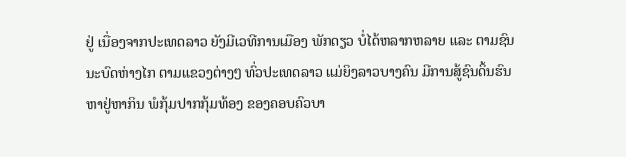ຢູ່ ເນື່ອງຈາກປະເທດລາວ ຍັງມີເວທີການເມືອງ ພັກດຽວ ບໍ່ໄດ້ຫລາກຫລາຍ ແລະ ຕາມຊົນນະບົດຫ່າງໄກ ຕາມແຂວງຕ່າງໆ ທົ່ວປະເທດລາວ ແມ່ຍິງລາວບາງຄົນ ມີການສູ້ຊົນດິ້ນຮົນ ຫາຢູ່ຫາກິນ ພໍກຸ້ມປາກກຸ້ມທ້ອງ ຂອງຄອບຄົວບາ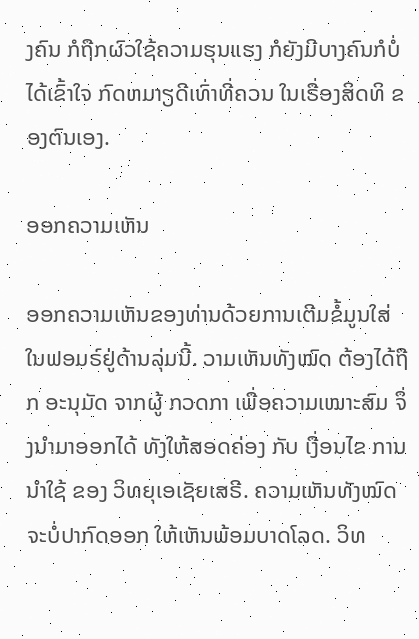ງຄົນ ກໍຖືກຜົວໃຊ້ຄວາມຮຸນແຮງ ກໍຍັງມີບາງຄົນກໍບໍ່ໄດ້ເຂົ້າໃຈ ກົດຫມາຽດີເທົ່າທີ່ຄວນ ໃນເຣື່ອງສິດທິ ຂອງຕົນເອງ.

ອອກຄວາມເຫັນ

ອອກຄວາມເຫັນຂອງທ່ານດ້ວຍການເຕີມຂໍ້ມູນໃສ່ໃນຟອມຣ໌ຢູ່ດ້ານລຸ່ມນີ້. ວາມເຫັນທັງໝົດ ຕ້ອງໄດ້ຖືກ ອະນຸມັດ ຈາກຜູ້ ກວດກາ ເພື່ອຄວາມເໝາະສົມ ຈຶ່ງນໍາມາອອກໄດ້ ທັງໃຫ້ສອດຄ່ອງ ກັບ ເງື່ອນໄຂ ການນຳໃຊ້ ຂອງ ວິທຍຸເອເຊັຍເສຣີ. ຄວາມເຫັນທັງໝົດ ຈະບໍ່ປາກົດອອກ ໃຫ້ເຫັນພ້ອມບາດໂລດ. ວິທ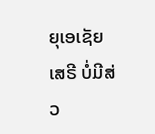ຍຸເອເຊັຍເສຣີ ບໍ່ມີສ່ວ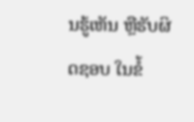ນຮູ້ເຫັນ ຫຼືຮັບຜິດຊອບ ໃນຂໍ້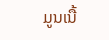ມູນເນື້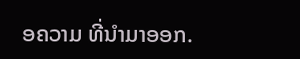ອຄວາມ ທີ່ນໍາມາອອກ.